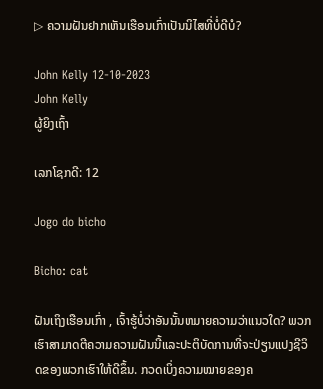▷ ຄວາມຝັນຢາກເຫັນເຮືອນເກົ່າເປັນນິໄສທີ່ບໍ່ດີບໍ?

John Kelly 12-10-2023
John Kelly
ຜູ້ຍິງເຖົ້າ

ເລກໂຊກດີ: 12

Jogo do bicho

Bicho: cat

ຝັນເຖິງເຮືອນເກົ່າ , ເຈົ້າຮູ້ບໍ່ວ່າອັນນັ້ນຫມາຍຄວາມວ່າແນວໃດ? ພວກເຮົາສາມາດຕີຄວາມຄວາມຝັນນີ້ແລະປະຕິບັດການທີ່ຈະປ່ຽນແປງຊີວິດຂອງພວກເຮົາໃຫ້ດີຂຶ້ນ. ກວດເບິ່ງຄວາມໝາຍຂອງຄ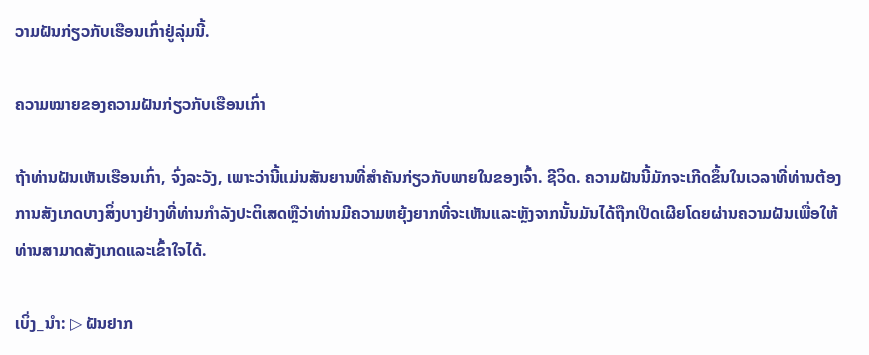ວາມຝັນກ່ຽວກັບເຮືອນເກົ່າຢູ່ລຸ່ມນີ້.

ຄວາມໝາຍຂອງຄວາມຝັນກ່ຽວກັບເຮືອນເກົ່າ

ຖ້າທ່ານຝັນເຫັນເຮືອນເກົ່າ, ຈົ່ງລະວັງ, ເພາະວ່ານີ້ແມ່ນສັນຍານທີ່ສໍາຄັນກ່ຽວກັບພາຍໃນຂອງເຈົ້າ. ຊີວິດ. ຄວາມຝັນນີ້ມັກຈະເກີດຂຶ້ນໃນເວລາທີ່ທ່ານຕ້ອງການສັງເກດບາງສິ່ງບາງຢ່າງທີ່ທ່ານກໍາລັງປະຕິເສດຫຼືວ່າທ່ານມີຄວາມຫຍຸ້ງຍາກທີ່ຈະເຫັນແລະຫຼັງຈາກນັ້ນມັນໄດ້ຖືກເປີດເຜີຍໂດຍຜ່ານຄວາມຝັນເພື່ອໃຫ້ທ່ານສາມາດສັງເກດແລະເຂົ້າໃຈໄດ້.

ເບິ່ງ_ນຳ: ▷ ຝັນຢາກ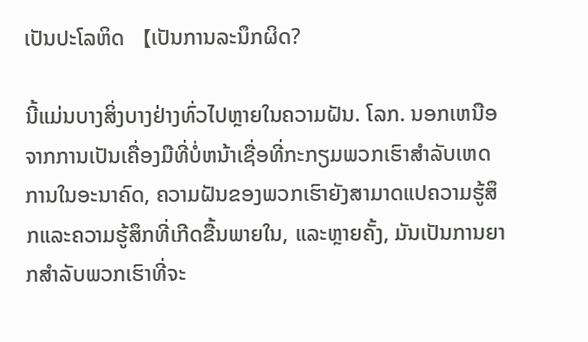ເປັນປະໂລຫິດ 【ເປັນການລະນຶກຜິດ?

ນີ້ແມ່ນບາງສິ່ງບາງຢ່າງທົ່ວໄປຫຼາຍໃນຄວາມຝັນ. ໂລກ. ນອກເຫນືອຈາກການເປັນເຄື່ອງມືທີ່ບໍ່ຫນ້າເຊື່ອທີ່ກະກຽມພວກເຮົາສໍາລັບເຫດການໃນອະນາຄົດ, ຄວາມຝັນຂອງພວກເຮົາຍັງສາມາດແປຄວາມຮູ້ສຶກແລະຄວາມຮູ້ສຶກທີ່ເກີດຂື້ນພາຍໃນ, ແລະຫຼາຍຄັ້ງ, ມັນເປັນການຍາກສໍາລັບພວກເຮົາທີ່ຈະ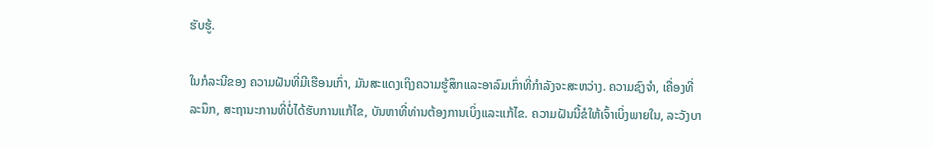ຮັບຮູ້.

ໃນກໍລະນີຂອງ ຄວາມຝັນທີ່ມີເຮືອນເກົ່າ, ມັນສະແດງເຖິງຄວາມຮູ້ສຶກແລະອາລົມເກົ່າທີ່ກໍາລັງຈະສະຫວ່າງ. ຄວາມຊົງຈໍາ, ເຄື່ອງທີ່ລະນຶກ, ສະຖານະການທີ່ບໍ່ໄດ້ຮັບການແກ້ໄຂ, ບັນຫາທີ່ທ່ານຕ້ອງການເບິ່ງແລະແກ້ໄຂ. ຄວາມຝັນນີ້ຂໍໃຫ້ເຈົ້າເບິ່ງພາຍໃນ, ລະວັງບາ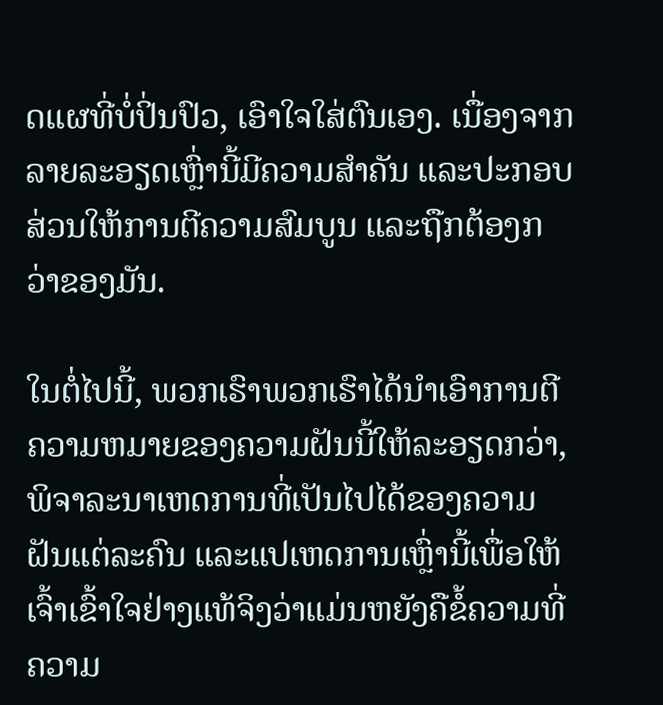ດແຜທີ່ບໍ່ປິ່ນປົວ, ເອົາໃຈໃສ່ຕົນເອງ. ເນື່ອງຈາກລາຍລະອຽດເຫຼົ່ານີ້ມີຄວາມສຳຄັນ ແລະປະກອບສ່ວນໃຫ້ການຕີຄວາມສົມບູນ ແລະຖືກຕ້ອງກວ່າຂອງມັນ.

ໃນຕໍ່ໄປນີ້, ພວກເຮົາພວກເຮົາໄດ້ນໍາເອົາການຕີຄວາມຫມາຍຂອງຄວາມຝັນນີ້ໃຫ້ລະອຽດກວ່າ, ພິຈາລະນາເຫດການທີ່ເປັນໄປໄດ້ຂອງຄວາມຝັນແຕ່ລະຄົນ ແລະແປເຫດການເຫຼົ່ານີ້ເພື່ອໃຫ້ເຈົ້າເຂົ້າໃຈຢ່າງແທ້ຈິງວ່າແມ່ນຫຍັງຄືຂໍ້ຄວາມທີ່ຄວາມ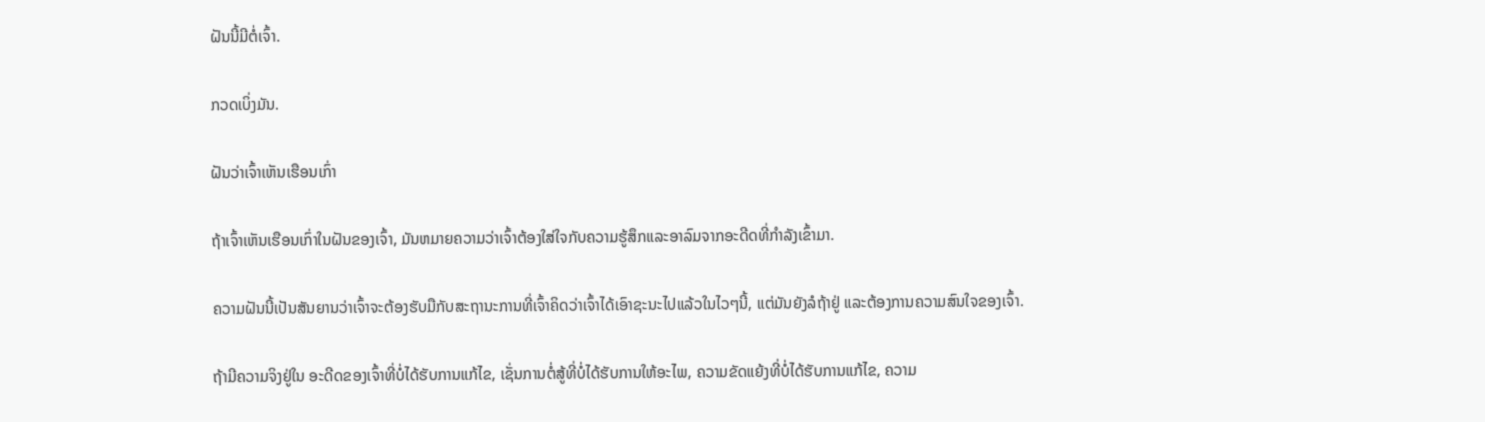ຝັນນີ້ມີຕໍ່ເຈົ້າ.

ກວດເບິ່ງມັນ.

ຝັນວ່າເຈົ້າເຫັນເຮືອນເກົ່າ

ຖ້າເຈົ້າເຫັນເຮືອນເກົ່າໃນຝັນຂອງເຈົ້າ, ມັນຫມາຍຄວາມວ່າເຈົ້າຕ້ອງໃສ່ໃຈກັບຄວາມຮູ້ສຶກແລະອາລົມຈາກອະດີດທີ່ກໍາລັງເຂົ້າມາ.

ຄວາມຝັນນີ້ເປັນສັນຍານວ່າເຈົ້າຈະຕ້ອງຮັບມືກັບສະຖານະການທີ່ເຈົ້າຄິດວ່າເຈົ້າໄດ້ເອົາຊະນະໄປແລ້ວໃນໄວໆນີ້, ແຕ່ມັນຍັງລໍຖ້າຢູ່ ແລະຕ້ອງການຄວາມສົນໃຈຂອງເຈົ້າ.

ຖ້າມີຄວາມຈິງຢູ່ໃນ ອະດີດຂອງເຈົ້າທີ່ບໍ່ໄດ້ຮັບການແກ້ໄຂ, ເຊັ່ນການຕໍ່ສູ້ທີ່ບໍ່ໄດ້ຮັບການໃຫ້ອະໄພ, ຄວາມຂັດແຍ້ງທີ່ບໍ່ໄດ້ຮັບການແກ້ໄຂ, ຄວາມ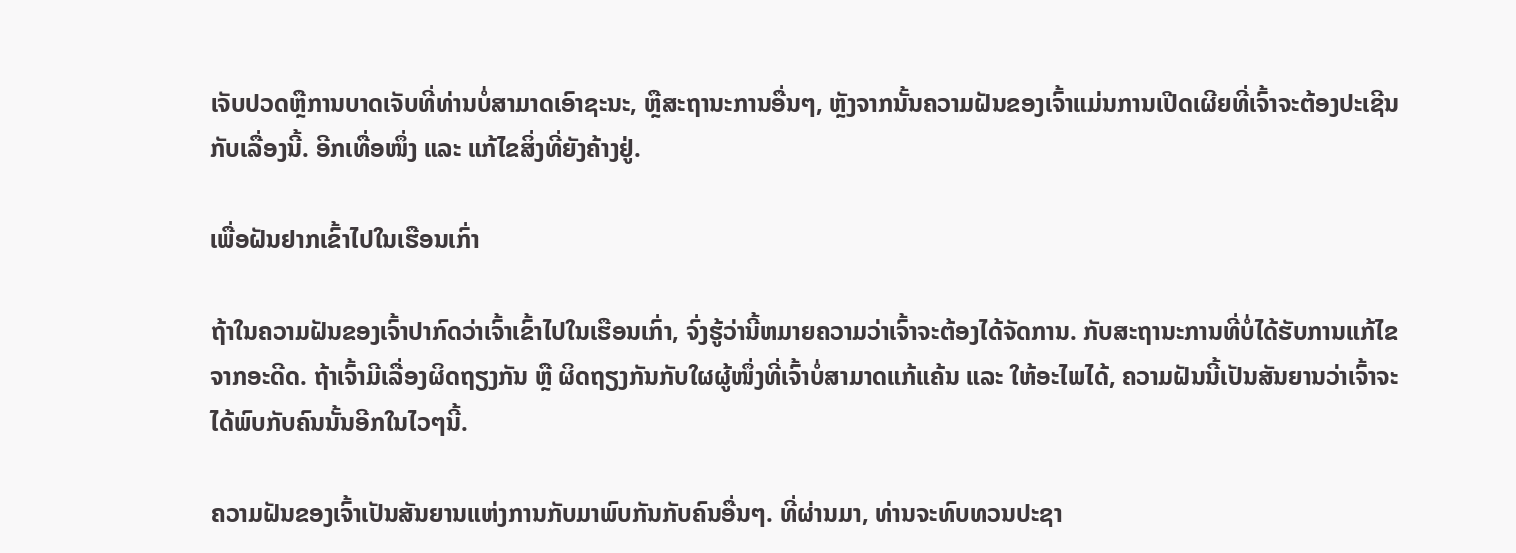ເຈັບປວດຫຼືການບາດເຈັບທີ່ທ່ານບໍ່ສາມາດເອົາຊະນະ, ຫຼືສະຖານະການອື່ນໆ, ຫຼັງຈາກນັ້ນຄວາມຝັນຂອງເຈົ້າແມ່ນການເປີດເຜີຍທີ່ເຈົ້າຈະຕ້ອງປະເຊີນກັບເລື່ອງນີ້. ອີກເທື່ອໜຶ່ງ ແລະ ແກ້ໄຂສິ່ງທີ່ຍັງຄ້າງຢູ່.

ເພື່ອຝັນຢາກເຂົ້າໄປໃນເຮືອນເກົ່າ

ຖ້າໃນຄວາມຝັນຂອງເຈົ້າປາກົດວ່າເຈົ້າເຂົ້າໄປໃນເຮືອນເກົ່າ, ຈົ່ງຮູ້ວ່ານີ້ຫມາຍຄວາມວ່າເຈົ້າຈະຕ້ອງໄດ້ຈັດການ. ກັບສະຖານະການທີ່ບໍ່ໄດ້ຮັບການແກ້ໄຂຈາກອະດີດ. ຖ້າເຈົ້າມີເລື່ອງຜິດຖຽງກັນ ຫຼື ຜິດຖຽງກັນກັບໃຜຜູ້ໜຶ່ງທີ່ເຈົ້າບໍ່ສາມາດແກ້ແຄ້ນ ແລະ ໃຫ້ອະໄພໄດ້, ຄວາມຝັນນີ້ເປັນສັນຍານວ່າເຈົ້າຈະໄດ້ພົບກັບຄົນນັ້ນອີກໃນໄວໆນີ້.

ຄວາມຝັນຂອງເຈົ້າເປັນສັນຍານແຫ່ງການກັບມາພົບກັນກັບຄົນອື່ນໆ. ທີ່ຜ່ານມາ, ທ່ານຈະທົບທວນປະຊາ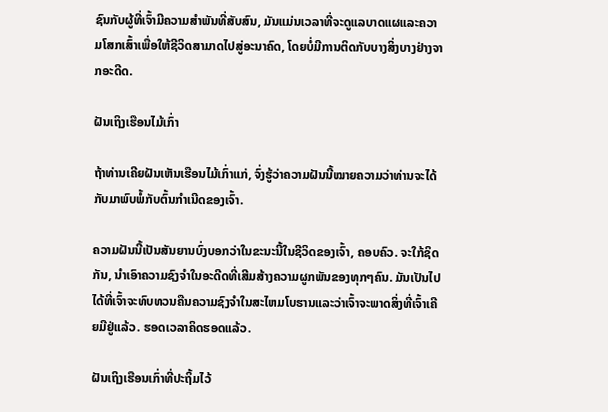ຊົນກັບຜູ້ທີ່ເຈົ້າມີຄວາມສໍາພັນທີ່ສັບສົນ, ມັນແມ່ນເວລາທີ່ຈະດູແລບາດແຜແລະຄວາມໂສກເສົ້າເພື່ອໃຫ້ຊີວິດສາມາດໄປສູ່ອະນາຄົດ, ໂດຍບໍ່ມີການຕິດກັບບາງສິ່ງບາງຢ່າງຈາກອະດີດ.

ຝັນເຖິງເຮືອນໄມ້ເກົ່າ

ຖ້າທ່ານເຄີຍຝັນເຫັນເຮືອນໄມ້ເກົ່າແກ່, ຈົ່ງຮູ້ວ່າຄວາມຝັນນີ້ໝາຍຄວາມວ່າທ່ານຈະໄດ້ກັບມາພົບພໍ້ກັບຕົ້ນກຳເນີດຂອງເຈົ້າ.

ຄວາມຝັນນີ້ເປັນສັນຍານບົ່ງບອກວ່າໃນຂະນະນີ້ໃນຊີວິດຂອງເຈົ້າ, ຄອບຄົວ. ຈະໃກ້ຊິດກັນ, ນໍາເອົາຄວາມຊົງຈໍາໃນອະດີດທີ່ເສີມສ້າງຄວາມຜູກພັນຂອງທຸກໆຄົນ. ມັນເປັນໄປໄດ້ທີ່ເຈົ້າຈະທົບທວນຄືນຄວາມຊົງຈໍາໃນສະໄຫມໂບຮານແລະວ່າເຈົ້າຈະພາດສິ່ງທີ່ເຈົ້າເຄີຍມີຢູ່ແລ້ວ. ຮອດເວລາຄິດຮອດແລ້ວ.

ຝັນເຖິງເຮືອນເກົ່າທີ່ປະຖິ້ມໄວ້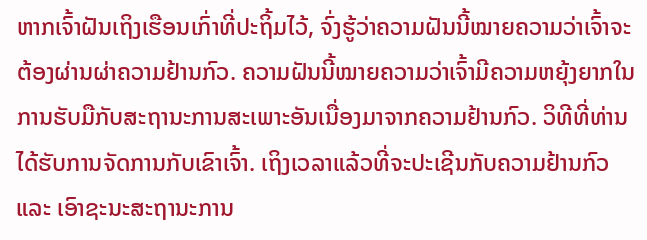ຫາກເຈົ້າຝັນເຖິງເຮືອນເກົ່າທີ່ປະຖິ້ມໄວ້, ຈົ່ງຮູ້ວ່າຄວາມຝັນນີ້ໝາຍຄວາມວ່າເຈົ້າຈະຕ້ອງຜ່ານຜ່າຄວາມຢ້ານກົວ. ຄວາມຝັນນີ້ໝາຍຄວາມວ່າເຈົ້າມີຄວາມຫຍຸ້ງຍາກໃນການຮັບມືກັບສະຖານະການສະເພາະອັນເນື່ອງມາຈາກຄວາມຢ້ານກົວ. ວິທີທີ່ທ່ານໄດ້ຮັບການຈັດການກັບເຂົາເຈົ້າ. ເຖິງເວລາແລ້ວທີ່ຈະປະເຊີນກັບຄວາມຢ້ານກົວ ແລະ ເອົາຊະນະສະຖານະການ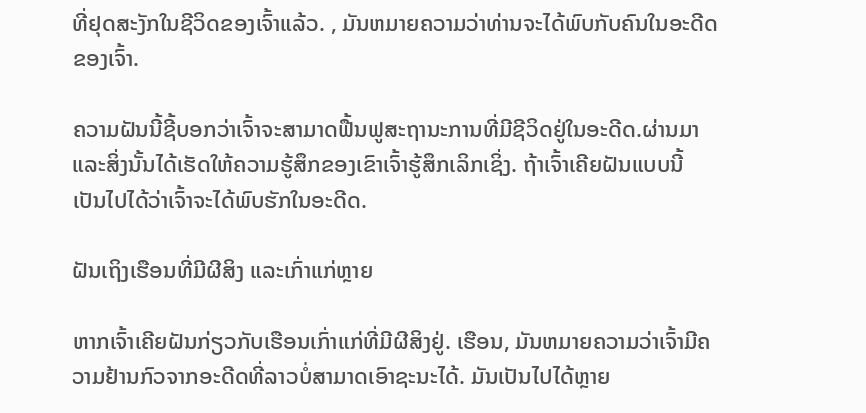ທີ່ຢຸດສະງັກໃນຊີວິດຂອງເຈົ້າແລ້ວ. , ມັນຫມາຍຄວາມວ່າທ່ານຈະໄດ້ພົບກັບຄົນໃນອະດີດຂອງເຈົ້າ.

ຄວາມຝັນນີ້ຊີ້ບອກວ່າເຈົ້າຈະສາມາດຟື້ນຟູສະຖານະການທີ່ມີຊີວິດຢູ່ໃນອະດີດ.ຜ່ານມາ ແລະສິ່ງນັ້ນໄດ້ເຮັດໃຫ້ຄວາມຮູ້ສຶກຂອງເຂົາເຈົ້າຮູ້ສຶກເລິກເຊິ່ງ. ຖ້າເຈົ້າເຄີຍຝັນແບບນີ້ ເປັນໄປໄດ້ວ່າເຈົ້າຈະໄດ້ພົບຮັກໃນອະດີດ.

ຝັນເຖິງເຮືອນທີ່ມີຜີສິງ ແລະເກົ່າແກ່ຫຼາຍ

ຫາກເຈົ້າເຄີຍຝັນກ່ຽວກັບເຮືອນເກົ່າແກ່ທີ່ມີຜີສິງຢູ່. ເຮືອນ, ມັນຫມາຍຄວາມວ່າເຈົ້າມີຄວາມຢ້ານກົວຈາກອະດີດທີ່ລາວບໍ່ສາມາດເອົາຊະນະໄດ້. ມັນເປັນໄປໄດ້ຫຼາຍ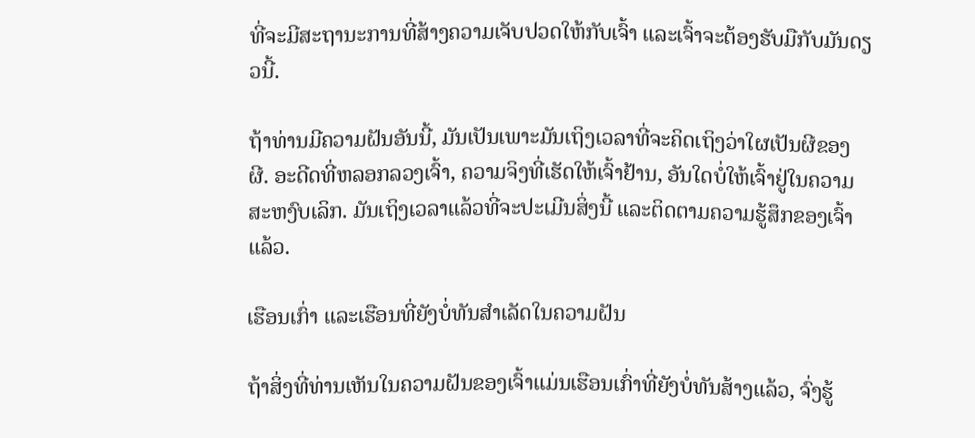ທີ່ຈະມີສະຖານະການທີ່ສ້າງຄວາມເຈັບປວດໃຫ້ກັບເຈົ້າ ແລະເຈົ້າຈະຕ້ອງຮັບມືກັບມັນດຽວນີ້.

ຖ້າທ່ານມີຄວາມຝັນອັນນີ້, ມັນເປັນເພາະມັນເຖິງເວລາທີ່ຈະຄິດເຖິງວ່າໃຜເປັນຜີຂອງຜີ. ອະດີດທີ່ຫລອກລວງເຈົ້າ, ຄວາມຈິງທີ່ເຮັດໃຫ້ເຈົ້າຢ້ານ, ອັນໃດບໍ່ໃຫ້ເຈົ້າຢູ່ໃນຄວາມສະຫງົບເລິກ. ມັນເຖິງເວລາແລ້ວທີ່ຈະປະເມີນສິ່ງນີ້ ແລະຕິດຕາມຄວາມຮູ້ສຶກຂອງເຈົ້າແລ້ວ.

ເຮືອນເກົ່າ ແລະເຮືອນທີ່ຍັງບໍ່ທັນສຳເລັດໃນຄວາມຝັນ

ຖ້າສິ່ງທີ່ທ່ານເຫັນໃນຄວາມຝັນຂອງເຈົ້າແມ່ນເຮືອນເກົ່າທີ່ຍັງບໍ່ທັນສ້າງແລ້ວ, ຈົ່ງຮູ້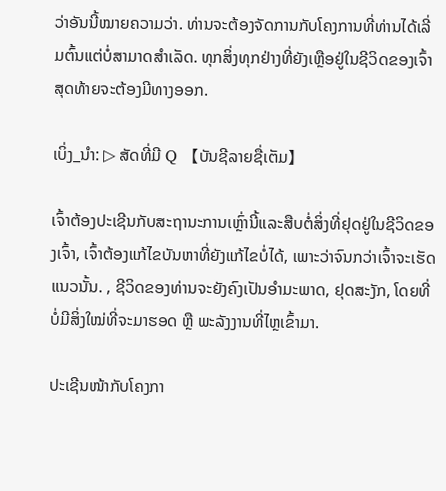ວ່າອັນນີ້ໝາຍຄວາມວ່າ. ທ່ານຈະຕ້ອງຈັດການກັບໂຄງການທີ່ທ່ານໄດ້ເລີ່ມຕົ້ນແຕ່ບໍ່ສາມາດສໍາເລັດ. ທຸກສິ່ງທຸກຢ່າງທີ່ຍັງເຫຼືອຢູ່ໃນຊີວິດຂອງເຈົ້າສຸດທ້າຍຈະຕ້ອງມີທາງອອກ.

ເບິ່ງ_ນຳ: ▷ ສັດທີ່ມີ Q 【ບັນຊີລາຍຊື່ເຕັມ】

ເຈົ້າຕ້ອງປະເຊີນກັບສະຖານະການເຫຼົ່ານີ້ແລະສືບຕໍ່ສິ່ງທີ່ຢຸດຢູ່ໃນຊີວິດຂອງເຈົ້າ, ເຈົ້າຕ້ອງແກ້ໄຂບັນຫາທີ່ຍັງແກ້ໄຂບໍ່ໄດ້, ເພາະວ່າຈົນກວ່າເຈົ້າຈະເຮັດແນວນັ້ນ. , ຊີວິດຂອງທ່ານຈະຍັງຄົງເປັນອຳມະພາດ, ຢຸດສະງັກ, ໂດຍທີ່ບໍ່ມີສິ່ງໃໝ່ທີ່ຈະມາຮອດ ຫຼື ພະລັງງານທີ່ໄຫຼເຂົ້າມາ.

ປະເຊີນໜ້າກັບໂຄງກາ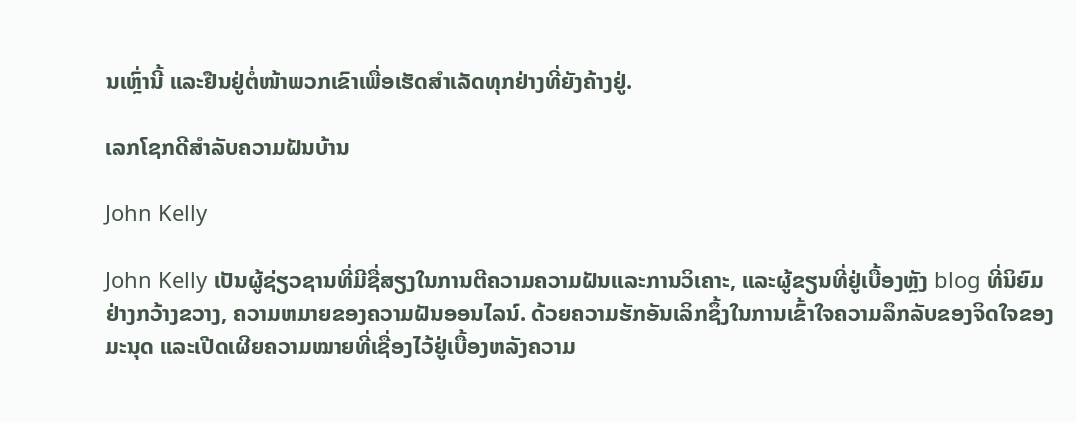ນເຫຼົ່ານີ້ ແລະຢືນຢູ່ຕໍ່ໜ້າພວກເຂົາເພື່ອເຮັດສຳເລັດທຸກຢ່າງທີ່ຍັງຄ້າງຢູ່.

ເລກໂຊກດີສຳລັບຄວາມຝັນບ້ານ

John Kelly

John Kelly ເປັນຜູ້ຊ່ຽວຊານທີ່ມີຊື່ສຽງໃນການຕີຄວາມຄວາມຝັນແລະການວິເຄາະ, ແລະຜູ້ຂຽນທີ່ຢູ່ເບື້ອງຫຼັງ blog ທີ່ນິຍົມຢ່າງກວ້າງຂວາງ, ຄວາມຫມາຍຂອງຄວາມຝັນອອນໄລນ໌. ດ້ວຍຄວາມຮັກອັນເລິກຊຶ້ງໃນການເຂົ້າໃຈຄວາມລຶກລັບຂອງຈິດໃຈຂອງມະນຸດ ແລະເປີດເຜີຍຄວາມໝາຍທີ່ເຊື່ອງໄວ້ຢູ່ເບື້ອງຫລັງຄວາມ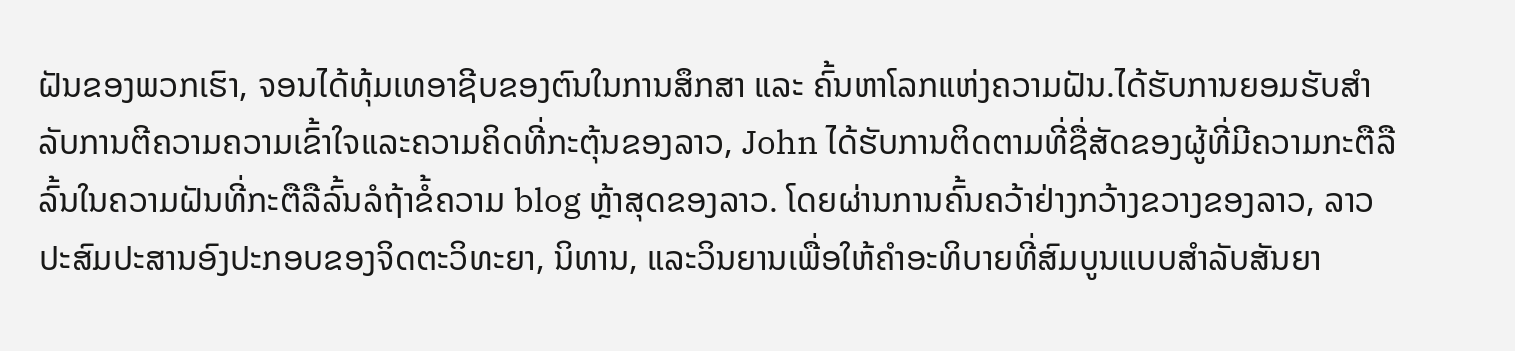ຝັນຂອງພວກເຮົາ, ຈອນໄດ້ທຸ້ມເທອາຊີບຂອງຕົນໃນການສຶກສາ ແລະ ຄົ້ນຫາໂລກແຫ່ງຄວາມຝັນ.ໄດ້ຮັບການຍອມຮັບສໍາລັບການຕີຄວາມຄວາມເຂົ້າໃຈແລະຄວາມຄິດທີ່ກະຕຸ້ນຂອງລາວ, John ໄດ້ຮັບການຕິດຕາມທີ່ຊື່ສັດຂອງຜູ້ທີ່ມີຄວາມກະຕືລືລົ້ນໃນຄວາມຝັນທີ່ກະຕືລືລົ້ນລໍຖ້າຂໍ້ຄວາມ blog ຫຼ້າສຸດຂອງລາວ. ໂດຍຜ່ານການຄົ້ນຄວ້າຢ່າງກວ້າງຂວາງຂອງລາວ, ລາວປະສົມປະສານອົງປະກອບຂອງຈິດຕະວິທະຍາ, ນິທານ, ແລະວິນຍານເພື່ອໃຫ້ຄໍາອະທິບາຍທີ່ສົມບູນແບບສໍາລັບສັນຍາ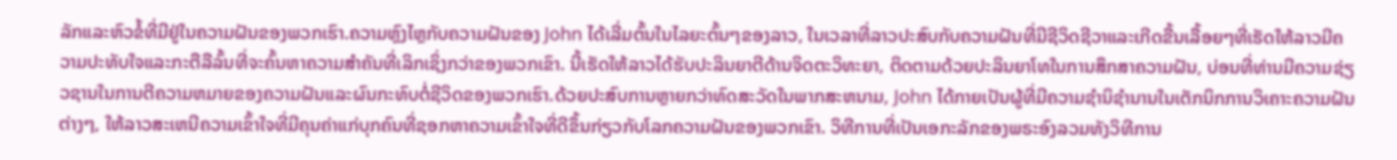ລັກແລະຫົວຂໍ້ທີ່ມີຢູ່ໃນຄວາມຝັນຂອງພວກເຮົາ.ຄວາມຫຼົງໄຫຼກັບຄວາມຝັນຂອງ John ໄດ້ເລີ່ມຕົ້ນໃນໄລຍະຕົ້ນໆຂອງລາວ, ໃນເວລາທີ່ລາວປະສົບກັບຄວາມຝັນທີ່ມີຊີວິດຊີວາແລະເກີດຂື້ນເລື້ອຍໆທີ່ເຮັດໃຫ້ລາວມີຄວາມປະທັບໃຈແລະກະຕືລືລົ້ນທີ່ຈະຄົ້ນຫາຄວາມສໍາຄັນທີ່ເລິກເຊິ່ງກວ່າຂອງພວກເຂົາ. ນີ້ເຮັດໃຫ້ລາວໄດ້ຮັບປະລິນຍາຕີດ້ານຈິດຕະວິທະຍາ, ຕິດຕາມດ້ວຍປະລິນຍາໂທໃນການສຶກສາຄວາມຝັນ, ບ່ອນທີ່ທ່ານມີຄວາມຊ່ຽວຊານໃນການຕີຄວາມຫມາຍຂອງຄວາມຝັນແລະຜົນກະທົບຕໍ່ຊີວິດຂອງພວກເຮົາ.ດ້ວຍປະສົບການຫຼາຍກວ່າທົດສະວັດໃນພາກສະຫນາມ, John ໄດ້ກາຍເປັນຜູ້ທີ່ມີຄວາມຊໍານິຊໍານານໃນເຕັກນິກການວິເຄາະຄວາມຝັນຕ່າງໆ, ໃຫ້ລາວສະເຫນີຄວາມເຂົ້າໃຈທີ່ມີຄຸນຄ່າແກ່ບຸກຄົນທີ່ຊອກຫາຄວາມເຂົ້າໃຈທີ່ດີຂຶ້ນກ່ຽວກັບໂລກຄວາມຝັນຂອງພວກເຂົາ. ວິທີການທີ່ເປັນເອກະລັກຂອງພຣະອົງລວມທັງວິທີການ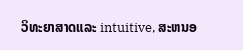ວິທະຍາສາດແລະ intuitive, ສະຫນອ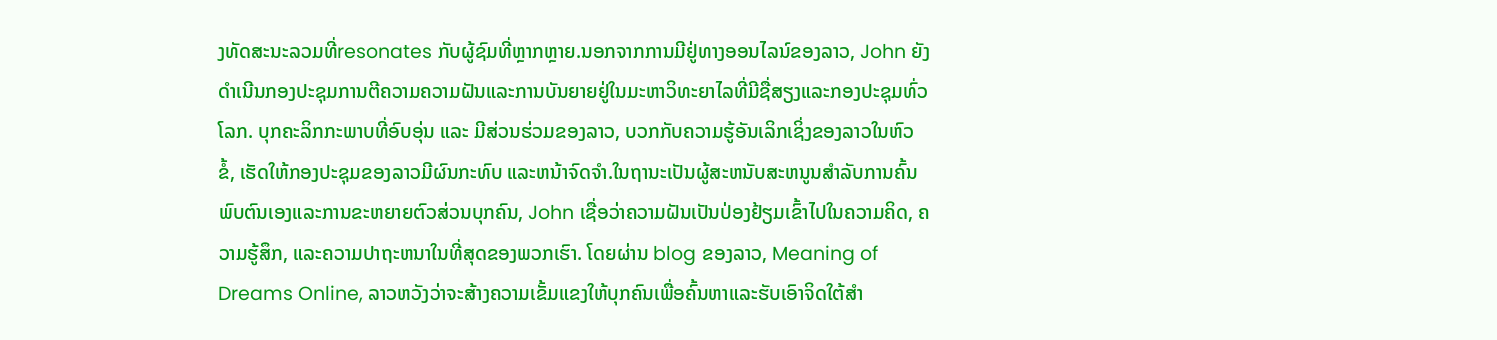ງທັດສະນະລວມທີ່resonates ກັບຜູ້ຊົມທີ່ຫຼາກຫຼາຍ.ນອກຈາກການມີຢູ່ທາງອອນໄລນ໌ຂອງລາວ, John ຍັງດໍາເນີນກອງປະຊຸມການຕີຄວາມຄວາມຝັນແລະການບັນຍາຍຢູ່ໃນມະຫາວິທະຍາໄລທີ່ມີຊື່ສຽງແລະກອງປະຊຸມທົ່ວໂລກ. ບຸກຄະລິກກະພາບທີ່ອົບອຸ່ນ ແລະ ມີສ່ວນຮ່ວມຂອງລາວ, ບວກກັບຄວາມຮູ້ອັນເລິກເຊິ່ງຂອງລາວໃນຫົວຂໍ້, ເຮັດໃຫ້ກອງປະຊຸມຂອງລາວມີຜົນກະທົບ ແລະຫນ້າຈົດຈໍາ.ໃນຖານະເປັນຜູ້ສະຫນັບສະຫນູນສໍາລັບການຄົ້ນພົບຕົນເອງແລະການຂະຫຍາຍຕົວສ່ວນບຸກຄົນ, John ເຊື່ອວ່າຄວາມຝັນເປັນປ່ອງຢ້ຽມເຂົ້າໄປໃນຄວາມຄິດ, ຄວາມຮູ້ສຶກ, ແລະຄວາມປາຖະຫນາໃນທີ່ສຸດຂອງພວກເຮົາ. ໂດຍຜ່ານ blog ຂອງລາວ, Meaning of Dreams Online, ລາວຫວັງວ່າຈະສ້າງຄວາມເຂັ້ມແຂງໃຫ້ບຸກຄົນເພື່ອຄົ້ນຫາແລະຮັບເອົາຈິດໃຕ້ສໍາ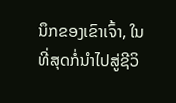ນຶກຂອງເຂົາເຈົ້າ, ໃນທີ່ສຸດກໍ່ນໍາໄປສູ່ຊີວິ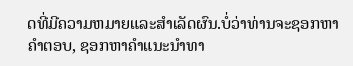ດທີ່ມີຄວາມຫມາຍແລະສໍາເລັດຜົນ.ບໍ່ວ່າທ່ານຈະຊອກຫາຄໍາຕອບ, ຊອກຫາຄໍາແນະນໍາທາ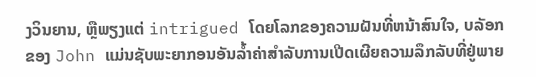ງວິນຍານ, ຫຼືພຽງແຕ່ intrigued ໂດຍໂລກຂອງຄວາມຝັນທີ່ຫນ້າສົນໃຈ, ບລັອກຂອງ John ແມ່ນຊັບພະຍາກອນອັນລ້ຳຄ່າສໍາລັບການເປີດເຜີຍຄວາມລຶກລັບທີ່ຢູ່ພາຍ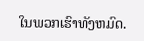ໃນພວກເຮົາທັງຫມົດ.